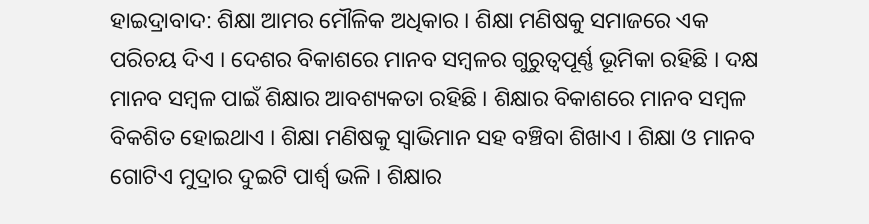ହାଇଦ୍ରାବାଦ: ଶିକ୍ଷା ଆମର ମୌଳିକ ଅଧିକାର । ଶିକ୍ଷା ମଣିଷକୁ ସମାଜରେ ଏକ ପରିଚୟ ଦିଏ । ଦେଶର ବିକାଶରେ ମାନବ ସମ୍ବଳର ଗୁରୁତ୍ବପୂର୍ଣ୍ଣ ଭୂମିକା ରହିଛି । ଦକ୍ଷ ମାନବ ସମ୍ବଳ ପାଇଁ ଶିକ୍ଷାର ଆବଶ୍ୟକତା ରହିଛି । ଶିକ୍ଷାର ବିକାଶରେ ମାନବ ସମ୍ବଳ ବିକଶିତ ହୋଇଥାଏ । ଶିକ୍ଷା ମଣିଷକୁ ସ୍ବାଭିମାନ ସହ ବଞ୍ଚିବା ଶିଖାଏ । ଶିକ୍ଷା ଓ ମାନବ ଗୋଟିଏ ମୁଦ୍ରାର ଦୁଇଟି ପାର୍ଶ୍ବ ଭଳି । ଶିକ୍ଷାର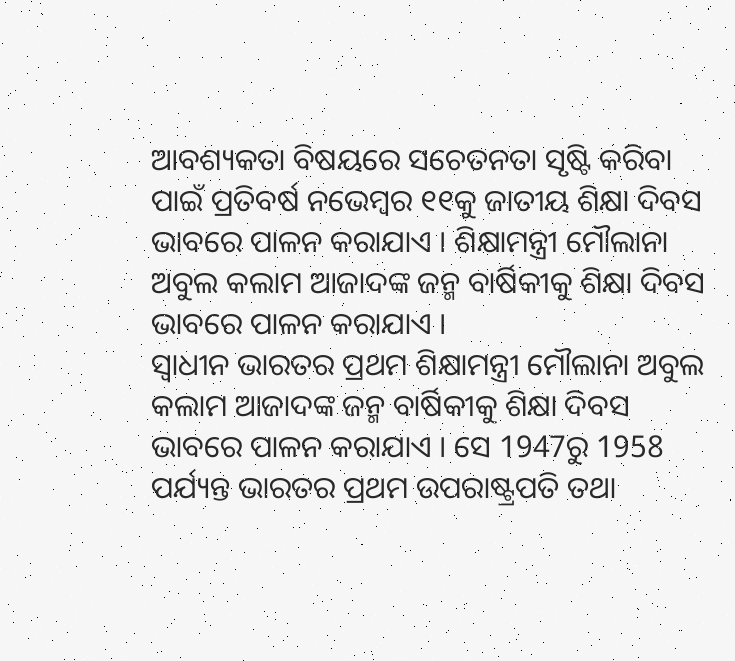ଆବଶ୍ୟକତା ବିଷୟରେ ସଚେତନତା ସୃଷ୍ଟି କରିବା ପାଇଁ ପ୍ରତିବର୍ଷ ନଭେମ୍ବର ୧୧କୁ ଜାତୀୟ ଶିକ୍ଷା ଦିବସ ଭାବରେ ପାଳନ କରାଯାଏ । ଶିକ୍ଷାମନ୍ତ୍ରୀ ମୌଲାନା ଅବୁଲ କଲାମ ଆଜାଦଙ୍କ ଜନ୍ମ ବାର୍ଷିକୀକୁ ଶିକ୍ଷା ଦିବସ ଭାବରେ ପାଳନ କରାଯାଏ ।
ସ୍ବାଧୀନ ଭାରତର ପ୍ରଥମ ଶିକ୍ଷାମନ୍ତ୍ରୀ ମୌଲାନା ଅବୁଲ କଲାମ ଆଜାଦଙ୍କ ଜନ୍ମ ବାର୍ଷିକୀକୁ ଶିକ୍ଷା ଦିବସ ଭାବରେ ପାଳନ କରାଯାଏ । ସେ 1947ରୁ 1958 ପର୍ଯ୍ୟନ୍ତ ଭାରତର ପ୍ରଥମ ଉପରାଷ୍ଟ୍ରପତି ତଥା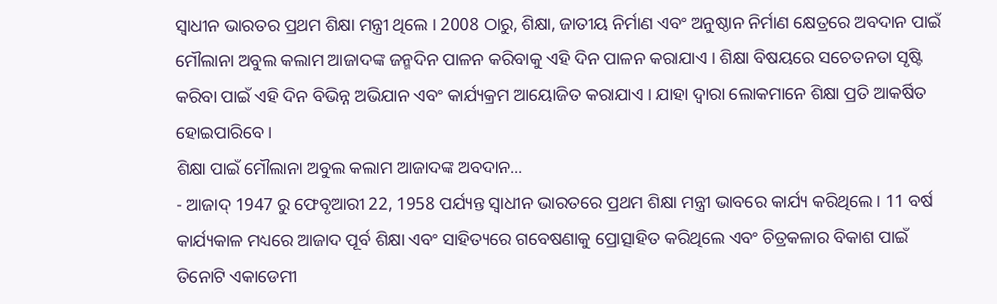ସ୍ବାଧୀନ ଭାରତର ପ୍ରଥମ ଶିକ୍ଷା ମନ୍ତ୍ରୀ ଥିଲେ । 2008 ଠାରୁ, ଶିକ୍ଷା, ଜାତୀୟ ନିର୍ମାଣ ଏବଂ ଅନୁଷ୍ଠାନ ନିର୍ମାଣ କ୍ଷେତ୍ରରେ ଅବଦାନ ପାଇଁ ମୌଲାନା ଅବୁଲ କଲାମ ଆଜାଦଙ୍କ ଜନ୍ମଦିନ ପାଳନ କରିବାକୁ ଏହି ଦିନ ପାଳନ କରାଯାଏ । ଶିକ୍ଷା ବିଷୟରେ ସଚେତନତା ସୃଷ୍ଟି କରିବା ପାଇଁ ଏହି ଦିନ ବିଭିନ୍ନ ଅଭିଯାନ ଏବଂ କାର୍ଯ୍ୟକ୍ରମ ଆୟୋଜିତ କରାଯାଏ । ଯାହା ଦ୍ବାରା ଲୋକମାନେ ଶିକ୍ଷା ପ୍ରତି ଆକର୍ଷିତ ହୋଇପାରିବେ ।
ଶିକ୍ଷା ପାଇଁ ମୌଲାନା ଅବୁଲ କଲାମ ଆଜାଦଙ୍କ ଅବଦାନ...
- ଆଜାଦ୍ 1947 ରୁ ଫେବୃଆରୀ 22, 1958 ପର୍ଯ୍ୟନ୍ତ ସ୍ବାଧୀନ ଭାରତରେ ପ୍ରଥମ ଶିକ୍ଷା ମନ୍ତ୍ରୀ ଭାବରେ କାର୍ଯ୍ୟ କରିଥିଲେ। 11 ବର୍ଷ କାର୍ଯ୍ୟକାଳ ମଧ୍ୟରେ ଆଜାଦ ପୂର୍ବ ଶିକ୍ଷା ଏବଂ ସାହିତ୍ୟରେ ଗବେଷଣାକୁ ପ୍ରୋତ୍ସାହିତ କରିଥିଲେ ଏବଂ ଚିତ୍ରକଳାର ବିକାଶ ପାଇଁ ତିନୋଟି ଏକାଡେମୀ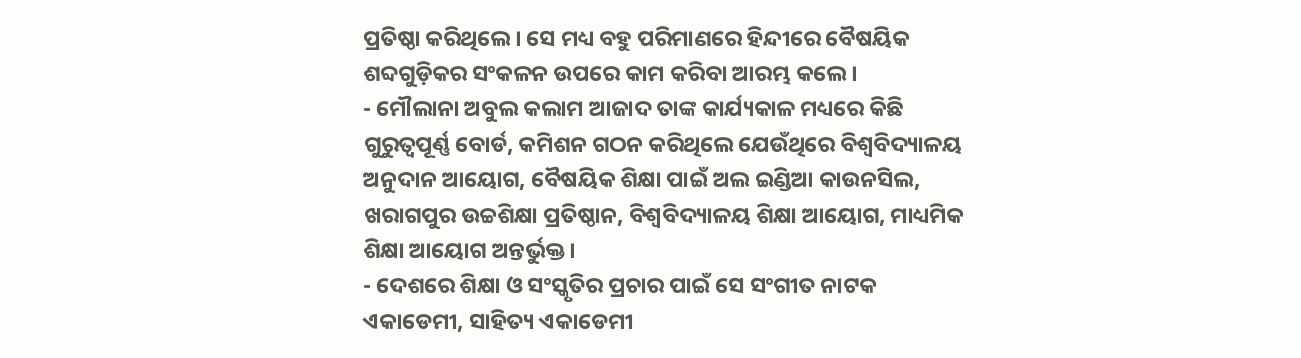ପ୍ରତିଷ୍ଠା କରିଥିଲେ । ସେ ମଧ୍ୟ ବହୁ ପରିମାଣରେ ହିନ୍ଦୀରେ ବୈଷୟିକ ଶବ୍ଦଗୁଡ଼ିକର ସଂକଳନ ଉପରେ କାମ କରିବା ଆରମ୍ଭ କଲେ ।
- ମୌଲାନା ଅବୁଲ କଲାମ ଆଜାଦ ତାଙ୍କ କାର୍ଯ୍ୟକାଳ ମଧ୍ୟରେ କିଛି ଗୁରୁତ୍ୱପୂର୍ଣ୍ଣ ବୋର୍ଡ, କମିଶନ ଗଠନ କରିଥିଲେ ଯେଉଁଥିରେ ବିଶ୍ୱବିଦ୍ୟାଳୟ ଅନୁଦାନ ଆୟୋଗ, ବୈଷୟିକ ଶିକ୍ଷା ପାଇଁ ଅଲ ଇଣ୍ଡିଆ କାଉନସିଲ, ଖରାଗପୁର ଉଚ୍ଚଶିକ୍ଷା ପ୍ରତିଷ୍ଠାନ, ବିଶ୍ୱବିଦ୍ୟାଳୟ ଶିକ୍ଷା ଆୟୋଗ, ମାଧ୍ୟମିକ ଶିକ୍ଷା ଆୟୋଗ ଅନ୍ତର୍ଭୁକ୍ତ ।
- ଦେଶରେ ଶିକ୍ଷା ଓ ସଂସ୍କୃତିର ପ୍ରଚାର ପାଇଁ ସେ ସଂଗୀତ ନାଟକ ଏକାଡେମୀ, ସାହିତ୍ୟ ଏକାଡେମୀ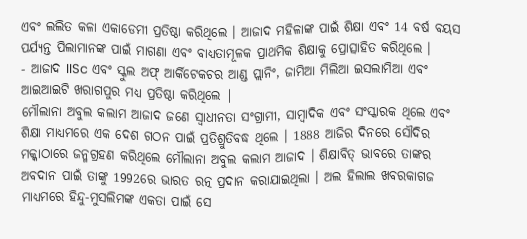ଏବଂ ଲଲିତ କଳା ଏକାଡେମୀ ପ୍ରତିଷ୍ଠା କରିଥିଲେ । ଆଜାଦ ମହିଳାଙ୍କ ପାଇଁ ଶିକ୍ଷା ଏବଂ 14 ବର୍ଷ ବୟସ ପର୍ଯ୍ୟନ୍ତ ପିଲାମାନଙ୍କ ପାଇଁ ମାଗଣା ଏବଂ ବାଧ୍ୟତାମୂଳକ ପ୍ରାଥମିକ ଶିକ୍ଷାକୁ ପ୍ରୋତ୍ସାହିତ କରିଥିଲେ ।
- ଆଜାଦ IISc ଏବଂ ସ୍କୁଲ ଅଫ୍ ଆର୍କିଟେକଚର ଆଣ୍ଡ ପ୍ଲାନିଂ, ଜାମିଆ ମିଲିଆ ଇସଲାମିଆ ଏବଂ ଆଇଆଇଟି ଖରାଗପୁର ମଧ୍ୟ ପ୍ରତିଷ୍ଠା କରିଥିଲେ |
ମୌଲାନା ଅବୁଲ କଲାମ ଆଜାଦ ଜଣେ ସ୍ବାଧୀନତା ସଂଗ୍ରାମୀ, ସାମ୍ବାଦିକ ଏବଂ ସଂସ୍କାରକ ଥିଲେ ଏବଂ ଶିକ୍ଷା ମାଧ୍ୟମରେ ଏକ ଦେଶ ଗଠନ ପାଇଁ ପ୍ରତିଶ୍ରୁତିବଦ୍ଧ ଥିଲେ । 1888 ଆଜିର ଦିନରେ ସୌଦିର ମକ୍କାଠାରେ ଜନ୍ମଗ୍ରହଣ କରିଥିଲେ ମୌଲାନା ଅବୁଲ କଲାମ ଆଜାଦ । ଶିକ୍ଷାବିତ୍ ଭାବରେ ତାଙ୍କର ଅବଦାନ ପାଇଁ ତାଙ୍କୁ 1992ରେ ଭାରତ ରତ୍ନ ପ୍ରଦାନ କରାଯାଇଥିଲା । ଅଲ ହିଲାଲ ଖବରକାଗଜ ମାଧ୍ୟମରେ ହିନ୍ଦୁ-ମୁସଲିମଙ୍କ ଏକତା ପାଇଁ ସେ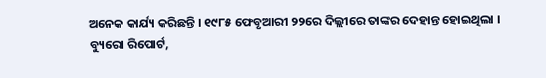ଅନେକ କାର୍ଯ୍ୟ କରିଛନ୍ତି । ୧୯୮୫ ଫେବୃଆରୀ ୨୨ରେ ଦିଲ୍ଲୀରେ ତାଙ୍କର ଦେହାନ୍ତ ହୋଇଥିଲା ।
ବ୍ୟୁରୋ ରିପୋର୍ଟ,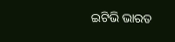ଇଟିଭି ଭାରତ